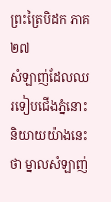ព្រះត្រៃបិដក ភាគ ២៧
សំឡាញ់ដែលឈរទៀបជើងភ្នំនោះ និយាយយ៉ាងនេះថា ម្នាលសំឡាញ់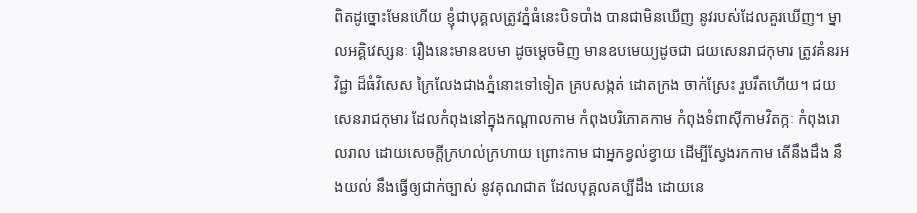ពិតដូច្នោះមែនហើយ ខ្ញុំជាបុគ្គលត្រូវភ្នំធំនេះបិទបាំង បានជាមិនឃើញ នូវរបស់ដែលគួរឃើញ។ ម្នាលអគ្គិវេស្សនៈ រឿងនេះមានឧបមា ដូចម្តេចមិញ មានឧបមេយ្យដូចជា ជយសេនរាជកុមារ ត្រូវគំនរអវិជ្ជា ដ៏ធំវិសេស ក្រៃលែងជាងភ្នំនោះទៅទៀត គ្របសង្កត់ ដោតក្រង ចាក់ស្រែះ រួបរឹតហើយ។ ជយសេនរាជកុមារ ដែលកំពុងនៅក្នុងកណ្តាលកាម កំពុងបរិភោគកាម កំពុងទំពាស៊ីកាមវិតក្កៈ កំពុងរោលរាល ដោយសេចក្តីក្រហល់ក្រហាយ ព្រោះកាម ជាអ្នកខ្វល់ខ្វាយ ដើម្បីស្វែងរកកាម តើនឹងដឹង នឹងយល់ នឹងធ្វើឲ្យជាក់ច្បាស់ នូវគុណជាត ដែលបុគ្គលគប្បីដឹង ដោយនេ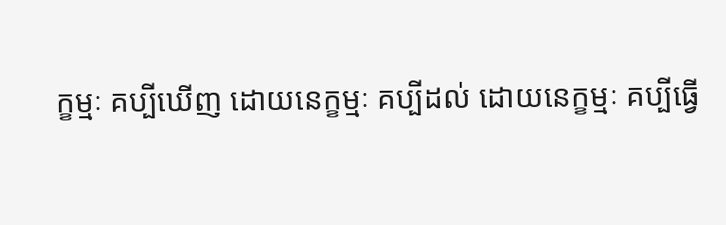ក្ខម្មៈ គប្បីឃើញ ដោយនេក្ខម្មៈ គប្បីដល់ ដោយនេក្ខម្មៈ គប្បីធ្វើ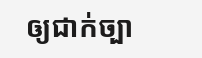ឲ្យជាក់ច្បា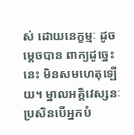ស់ ដោយនេក្ខម្មៈ ដូចម្តេចបាន ពាក្យដូច្នេះនេះ មិនសមហេតុឡើយ។ ម្នាលអគ្គិវេស្សនៈ ប្រសិនបើអ្នកបំ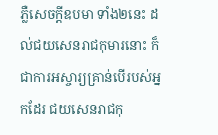ភ្លឺសេចក្តីឧបមា ទាំង២នេះ ដល់ជយសេនរាជកុមារនោះ ក៏ជាការអស្ចារ្យគ្រាន់បើរបស់អ្នកដែរ ជយសេនរាជកុ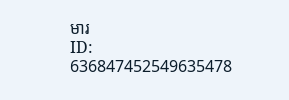មារ
ID: 636847452549635478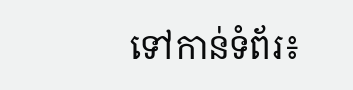ទៅកាន់ទំព័រ៖